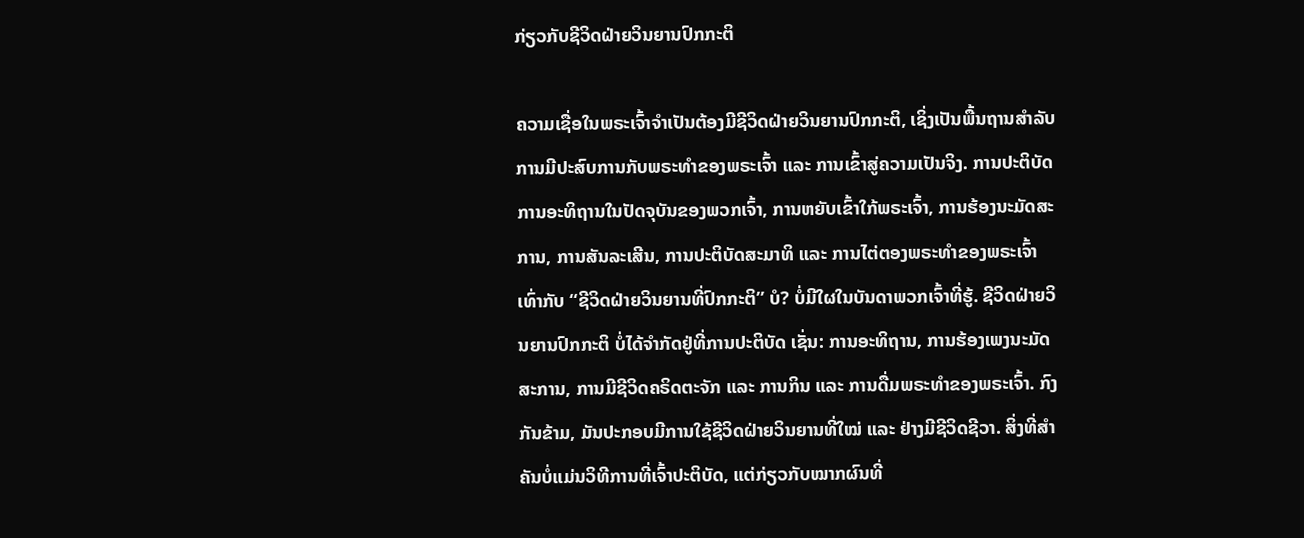ກ່ຽວກັບຊີວິດຝ່າຍວິນຍານປົກກະຕິ

ຄວາມເຊື່ອໃນພຣະເຈົ້າຈຳເປັນຕ້ອງມີຊີວິດຝ່າຍວິນຍານປົກກະຕິ, ເຊິ່ງເປັນພື້ນຖານສຳລັບການມີປະສົບການກັບພຣະທຳຂອງພຣະເຈົ້າ ແລະ ການເຂົ້າສູ່ຄວາມເປັນຈິງ. ການປະຕິບັດການອະທິຖານໃນປັດຈຸບັນຂອງພວກເຈົ້າ, ການຫຍັບເຂົ້າໃກ້ພຣະເຈົ້າ, ການຮ້ອງນະມັດສະການ, ການສັນລະເສີນ, ການປະຕິບັດສະມາທິ ແລະ ການໄຕ່ຕອງພຣະທຳຂອງພຣະເຈົ້າເທົ່າກັບ “ຊີວິດຝ່າຍວິນຍານທີ່ປົກກະຕິ” ບໍ? ບໍ່ມີໃຜໃນບັນດາພວກເຈົ້າທີ່ຮູ້. ຊີວິດຝ່າຍວິນຍານປົກກະຕິ ບໍ່ໄດ້ຈຳກັດຢູ່ທີ່ການປະຕິບັດ ເຊັ່ນ: ການອະທິຖານ, ການຮ້ອງເພງນະມັດສະການ, ການມີຊີວິດຄຣິດຕະຈັກ ແລະ ການກິນ ແລະ ການດື່ມພຣະທຳຂອງພຣະເຈົ້າ. ກົງກັນຂ້າມ, ມັນປະກອບມີການໃຊ້ຊີວິດຝ່າຍວິນຍານທີ່ໃໝ່ ແລະ ຢ່າງມີຊີວິດຊີວາ. ສິ່ງທີ່ສຳຄັນບໍ່ແມ່ນວິທີການທີ່ເຈົ້າປະຕິບັດ, ແຕ່ກ່ຽວກັບໝາກຜົນທີ່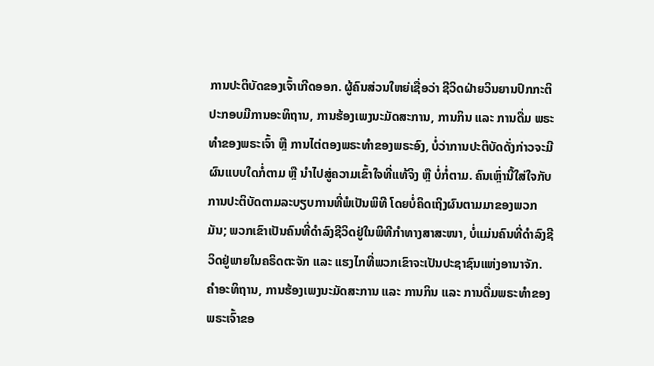ການປະຕິບັດຂອງເຈົ້າເກີດອອກ. ຜູ້ຄົນສ່ວນໃຫຍ່ເຊື່ອວ່າ ຊີວິດຝ່າຍວິນຍານປົກກະຕິປະກອບມີການອະທິຖານ, ການຮ້ອງເພງນະມັດສະການ, ການກິນ ແລະ ການດື່ມ ພຣະທຳຂອງພຣະເຈົ້າ ຫຼື ການໄຕ່ຕອງພຣະທຳຂອງພຣະອົງ, ບໍ່ວ່າການປະຕິບັດດັ່ງກ່າວຈະມີຜົນແບບໃດກໍ່ຕາມ ຫຼື ນໍາໄປສູ່ຄວາມເຂົ້າໃຈທີ່ແທ້ຈິງ ຫຼື ບໍ່ກໍ່ຕາມ. ຄົນເຫຼົ່ານີ້ໃສ່ໃຈກັບການປະຕິບັດຕາມລະບຽບການທີ່ພໍເປັນພິທີ ໂດຍບໍ່ຄິດເຖິງຜົນຕາມມາຂອງພວກມັນ; ພວກເຂົາເປັນຄົນທີ່ດຳລົງຊີວິດຢູ່ໃນພິທີກຳທາງສາສະໜາ, ບໍ່ແມ່ນຄົນທີ່ດຳລົງຊີວິດຢູ່ພາຍໃນຄຣິດຕະຈັກ ແລະ ແຮງໄກທີ່ພວກເຂົາຈະເປັນປະຊາຊົນແຫ່ງອານາຈັກ. ຄຳອະທິຖານ, ການຮ້ອງເພງນະມັດສະການ ແລະ ການກິນ ແລະ ການດື່ມພຣະທຳຂອງພຣະເຈົ້າຂອ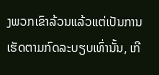ງພວກເຂົາລ້ວນແລ້ວແຕ່ເປັນການເຮັດຕາມກົດລະບຽບເທົ່ານັ້ນ, ເກີ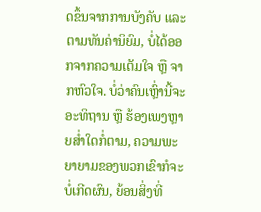ດຂຶ້ນຈາກການບັງຄັບ ແລະ ຕາມທັນຄ່ານິຍົມ, ບໍ່ໄດ້ອອກຈາກຄວາມເຕັມໃຈ ຫຼື ຈາກຫົວໃຈ. ບໍ່ວ່າຄົນເຫຼົ່ານີ້ຈະອະທິຖານ ຫຼື ຮ້ອງເພງຫຼາຍສ່ຳໃດກໍ່ຕາມ, ຄວາມພະຍາຍາມຂອງພວກເຂົາກໍຈະບໍ່ເກີດຜົນ, ຍ້ອນສິ່ງທີ່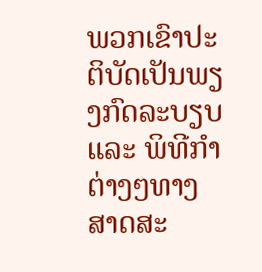ພວກເຂົາປະຕິບັດເປັນພຽງກົດລະບຽບ ແລະ ພິທີກຳຕ່າງໆທາງສາດສະ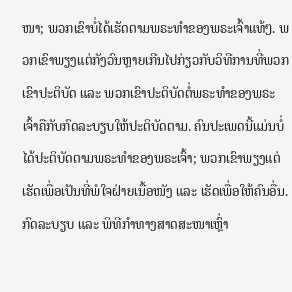ໜາ; ພວກເຂົາບໍ່ໄດ້ເຮັດຕາມພຣະທຳຂອງພຣະເຈົ້າແທ້ໆ. ພວກເຂົາພຽງແຕ່ກັງວົນຫຼາຍເກີນໄປກ່ຽວກັບວິທີການທີ່ພວກເຂົາປະຕິບັດ ແລະ ພວກເຂົາປະຕິບັດຕໍ່ພຣະທຳຂອງພຣະເຈົ້າຄືກັບກົດລະບຽບໃຫ້ປະຕິບັດຕາມ. ຄົນປະເພດນີ້ແມ່ນບໍ່ໄດ້ປະຕິບັດຕາມພຣະທຳຂອງພຣະເຈົ້າ; ພວກເຂົາພຽງແຕ່ເຮັດເພື່ອເປັນທີ່ພໍໃຈຝ່າຍເນື້ອໜັງ ແລະ ເຮັດເພື່ອໃຫ້ຄົນອື່ນ. ກົດລະບຽບ ແລະ ພິທີກຳທາງສາດສະໜາເຫຼົ່າ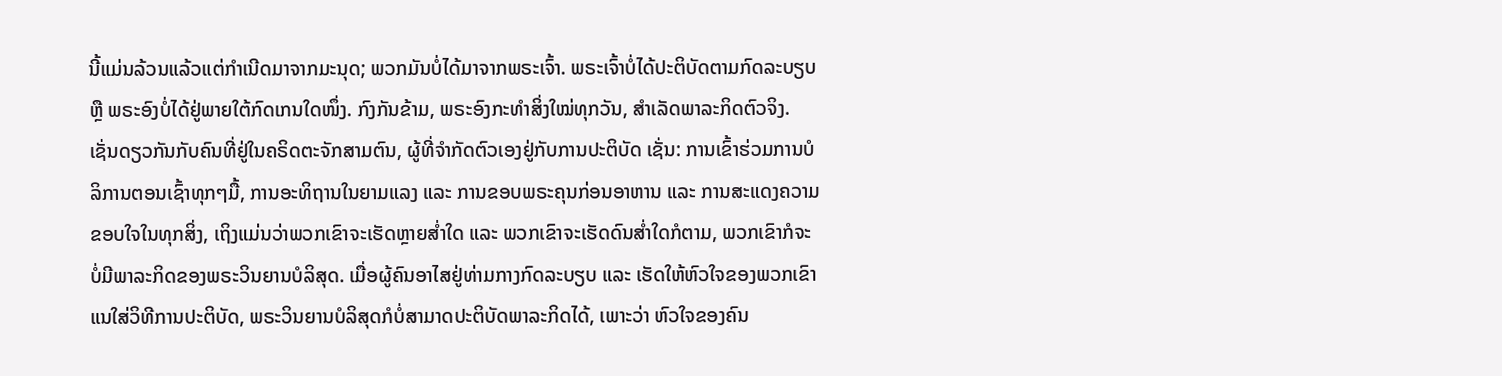ນີ້ແມ່ນລ້ວນແລ້ວແຕ່ກຳເນີດມາຈາກມະນຸດ; ພວກມັນບໍ່ໄດ້ມາຈາກພຣະເຈົ້າ. ພຣະເຈົ້າບໍ່ໄດ້ປະຕິບັດຕາມກົດລະບຽບ ຫຼື ພຣະອົງບໍ່ໄດ້ຢູ່ພາຍໃຕ້ກົດເກນໃດໜຶ່ງ. ກົງກັນຂ້າມ, ພຣະອົງກະທໍາສິ່ງໃໝ່ທຸກວັນ, ສຳເລັດພາລະກິດຕົວຈິງ. ເຊັ່ນດຽວກັນກັບຄົນທີ່ຢູ່ໃນຄຣິດຕະຈັກສາມຕົນ, ຜູ້ທີ່ຈຳກັດຕົວເອງຢູ່ກັບການປະຕິບັດ ເຊັ່ນ: ການເຂົ້າຮ່ວມການບໍລິການຕອນເຊົ້າທຸກໆມື້, ການອະທິຖານໃນຍາມແລງ ແລະ ການຂອບພຣະຄຸນກ່ອນອາຫານ ແລະ ການສະແດງຄວາມຂອບໃຈໃນທຸກສິ່ງ, ເຖິງແມ່ນວ່າພວກເຂົາຈະເຮັດຫຼາຍສໍ່າໃດ ແລະ ພວກເຂົາຈະເຮັດດົນສໍ່າໃດກໍຕາມ, ພວກເຂົາກໍຈະບໍ່ມີພາລະກິດຂອງພຣະວິນຍານບໍລິສຸດ. ເມື່ອຜູ້ຄົນອາໄສຢູ່ທ່າມກາງກົດລະບຽບ ແລະ ເຮັດໃຫ້ຫົວໃຈຂອງພວກເຂົາແນໃສ່ວິທີການປະຕິບັດ, ພຣະວິນຍານບໍລິສຸດກໍບໍ່ສາມາດປະຕິບັດພາລະກິດໄດ້, ເພາະວ່າ ຫົວໃຈຂອງຄົນ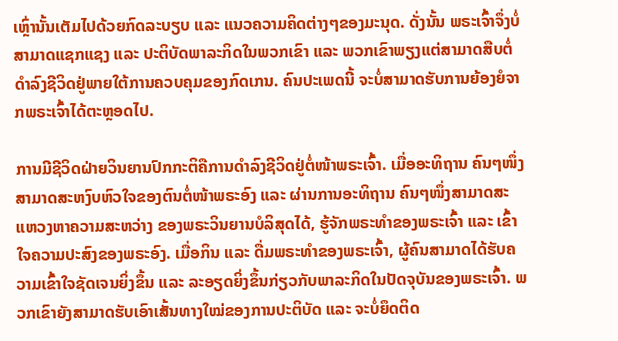ເຫຼົ່ານັ້ນເຕັມໄປດ້ວຍກົດລະບຽບ ແລະ ແນວຄວາມຄິດຕ່າງໆຂອງມະນຸດ. ດັ່ງນັ້ນ ພຣະເຈົ້າຈຶ່ງບໍ່ສາມາດແຊກແຊງ ແລະ ປະຕິບັດພາລະກິດໃນພວກເຂົາ ແລະ ພວກເຂົາພຽງແຕ່ສາມາດສືບຕໍ່ດຳລົງຊີວິດຢູ່ພາຍໃຕ້ການຄວບຄຸມຂອງກົດເກນ. ຄົນປະເພດນີ້ ຈະບໍ່ສາມາດຮັບການຍ້ອງຍໍຈາກພຣະເຈົ້າໄດ້ຕະຫຼອດໄປ.

ການມີຊີວິດຝ່າຍວິນຍານປົກກະຕິຄືການດຳລົງຊີວິດຢູ່ຕໍ່ໜ້າພຣະເຈົ້າ. ເມື່ອອະທິຖານ ຄົນໆໜຶ່ງສາມາດສະຫງົບຫົວໃຈຂອງຕົນຕໍ່ໜ້າພຣະອົງ ແລະ ຜ່ານການອະທິຖານ ຄົນໆໜຶ່ງສາມາດສະແຫວງຫາຄວາມສະຫວ່າງ ຂອງພຣະວິນຍານບໍລິສຸດໄດ້, ຮູ້ຈັກພຣະທຳຂອງພຣະເຈົ້າ ແລະ ເຂົ້າໃຈຄວາມປະສົງຂອງພຣະອົງ. ເມື່ອກິນ ແລະ ດື່ມພຣະທຳຂອງພຣະເຈົ້າ, ຜູ້ຄົນສາມາດໄດ້ຮັບຄວາມເຂົ້າໃຈຊັດເຈນຍິ່ງຂຶ້ນ ແລະ ລະອຽດຍິ່ງຂຶ້ນກ່ຽວກັບພາລະກິດໃນປັດຈຸບັນຂອງພຣະເຈົ້າ. ພວກເຂົາຍັງສາມາດຮັບເອົາເສັ້ນທາງໃໝ່ຂອງການປະຕິບັດ ແລະ ຈະບໍ່ຍຶດຕິດ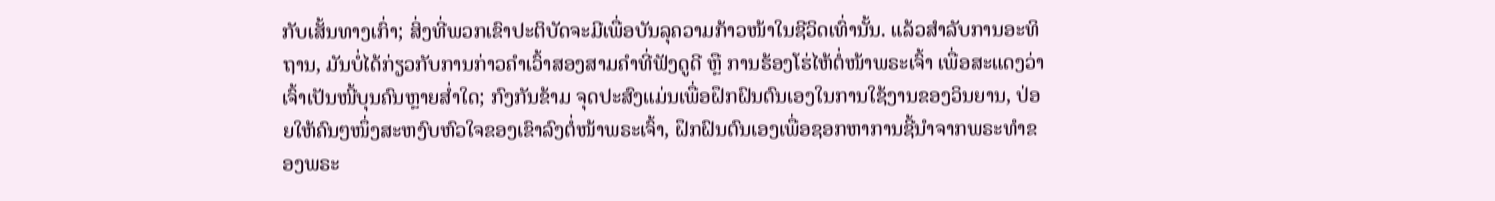ກັບເສັ້ນທາງເກົ່າ; ສິ່ງທີ່ພວກເຂົາປະຕິບັດຈະມີເພື່ອບັນລຸຄວາມກ້າວໜ້າໃນຊີວິດເທົ່ານັ້ນ. ແລ້ວສຳລັບການອະທິຖານ, ມັນບໍ່ໄດ້ກ່ຽວກັບການກ່າວຄຳເວົ້າສອງສາມຄຳທີ່ຟັງດູດີ ຫຼື ການຮ້ອງໂຮ່ໄຫ້ຕໍ່ໜ້າພຣະເຈົ້າ ເພື່ອສະແດງວ່າເຈົ້າເປັນໜີ້ບຸນຄົນຫຼາຍສໍ່າໃດ; ກົງກັນຂ້າມ ຈຸດປະສົງແມ່ນເພື່ອຝຶກຝົນຕົນເອງໃນການໃຊ້ງານຂອງວິນຍານ, ປ່ອຍໃຫ້ຄົນໆໜຶ່ງສະຫງົບຫົວໃຈຂອງເຂົາລົງຕໍ່ໜ້າພຣະເຈົ້າ, ຝຶກຝົນຕົນເອງເພື່ອຊອກຫາການຊີ້ນໍາຈາກພຣະທຳຂອງພຣະ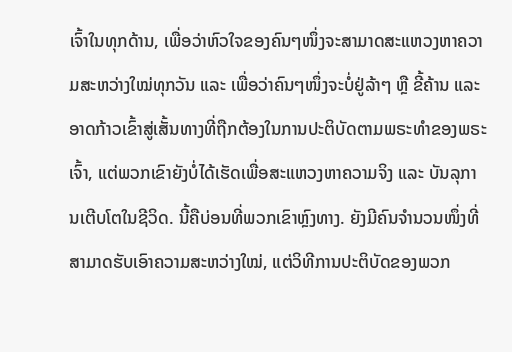ເຈົ້າໃນທຸກດ້ານ, ເພື່ອວ່າຫົວໃຈຂອງຄົນໆໜຶ່ງຈະສາມາດສະແຫວງຫາຄວາມສະຫວ່າງໃໝ່ທຸກວັນ ແລະ ເພື່ອວ່າຄົນໆໜຶ່ງຈະບໍ່ຢູ່ລ້າໆ ຫຼື ຂີ້ຄ້ານ ແລະ ອາດກ້າວເຂົ້າສູ່ເສັ້ນທາງທີ່ຖືກຕ້ອງໃນການປະຕິບັດຕາມພຣະທຳຂອງພຣະເຈົ້າ, ແຕ່ພວກເຂົາຍັງບໍ່ໄດ້ເຮັດເພື່ອສະແຫວງຫາຄວາມຈິງ ແລະ ບັນລຸການເຕີບໂຕໃນຊີວິດ. ນີ້ຄືບ່ອນທີ່ພວກເຂົາຫຼົງທາງ. ຍັງມີຄົນຈຳນວນໜຶ່ງທີ່ສາມາດຮັບເອົາຄວາມສະຫວ່າງໃໝ່, ແຕ່ວິທີການປະຕິບັດຂອງພວກ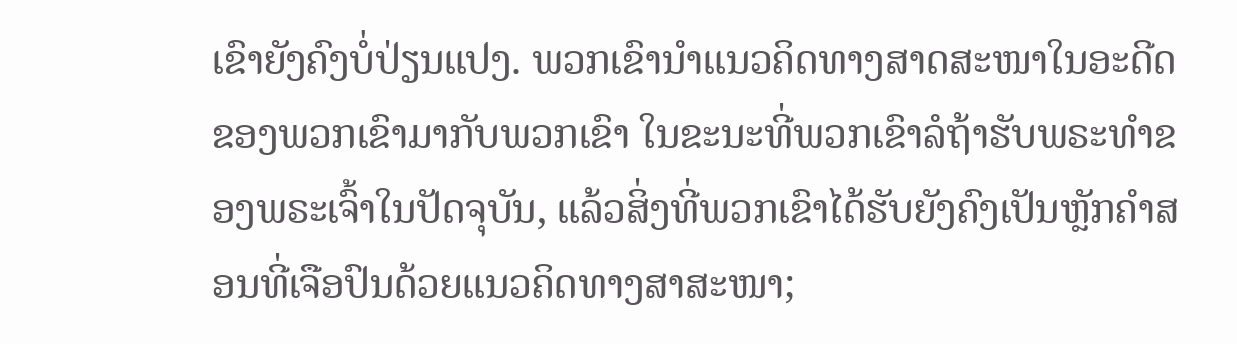ເຂົາຍັງຄົງບໍ່ປ່ຽນແປງ. ພວກເຂົານໍາແນວຄິດທາງສາດສະໜາໃນອະດີດຂອງພວກເຂົາມາກັບພວກເຂົາ ໃນຂະນະທີ່ພວກເຂົາລໍຖ້າຮັບພຣະທຳຂອງພຣະເຈົ້າໃນປັດຈຸບັນ, ແລ້ວສິ່ງທີ່ພວກເຂົາໄດ້ຮັບຍັງຄົງເປັນຫຼັກຄຳສອນທີ່ເຈືອປົນດ້ວຍແນວຄິດທາງສາສະໜາ;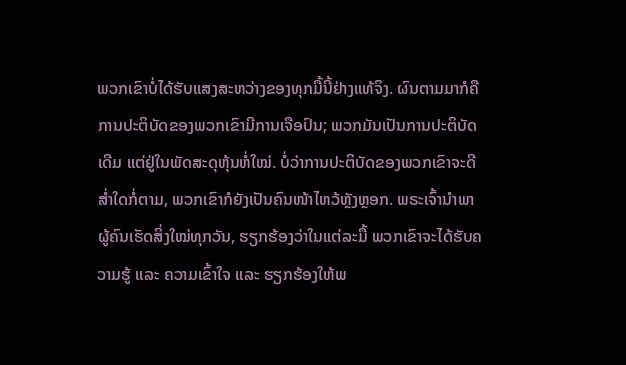ພວກເຂົາບໍ່ໄດ້ຮັບແສງສະຫວ່າງຂອງທຸກມື້ນີ້ຢ່າງແທ້ຈິງ. ຜົນຕາມມາກໍຄື ການປະຕິບັດຂອງພວກເຂົາມີການເຈືອປົນ; ພວກມັນເປັນການປະຕິບັດເດີມ ແຕ່ຢູ່ໃນພັດສະດຸຫຸ້ນຫໍ່ໃໝ່. ບໍ່ວ່າການປະຕິບັດຂອງພວກເຂົາຈະດີສ່ຳໃດກໍ່ຕາມ, ພວກເຂົາກໍຍັງເປັນຄົນໜ້າໄຫວ້ຫຼັງຫຼອກ. ພຣະເຈົ້ານຳພາຜູ້ຄົນເຮັດສິ່ງໃໝ່ທຸກວັນ, ຮຽກຮ້ອງວ່າໃນແຕ່ລະມື້ ພວກເຂົາຈະໄດ້ຮັບຄວາມຮູ້ ແລະ ຄວາມເຂົ້າໃຈ ແລະ ຮຽກຮ້ອງໃຫ້ພ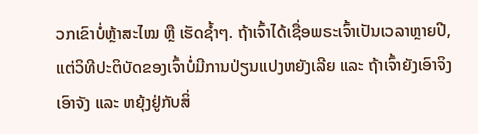ວກເຂົາບໍ່ຫຼ້າສະໄໝ ຫຼື ເຮັດຊໍ້າໆ. ຖ້າເຈົ້າໄດ້ເຊື່ອພຣະເຈົ້າເປັນເວລາຫຼາຍປີ, ແຕ່ວິທີປະຕິບັດຂອງເຈົ້າບໍ່ມີການປ່ຽນແປງຫຍັງເລີຍ ແລະ ຖ້າເຈົ້າຍັງເອົາຈິງເອົາຈັງ ແລະ ຫຍຸ້ງຢູ່ກັບສິ່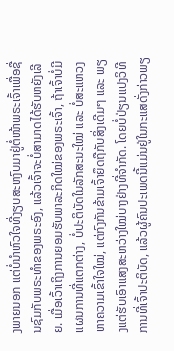ງພາຍນອກ ແຕ່ບໍ່ນໍາຫົວໃຈທີ່ງຽບສະຫງົບມາຢູ່ຕໍ່ໜ້າພຣະເຈົ້າເພື່ອຊື່ນຊົມກັບພຣະທຳຂອງພຣະອົງ, ແລ້ວເຈົ້າຈະບໍ່ສາມາດໄດ້ຮັບຫຍັງເລີຍ. ເມື່ອເວົ້າເຖິງການຍອມຮັບພາລະກິດໃໝ່ຂອງພຣະເຈົ້າ, ຖ້າເຈົ້າບໍ່ມີແຜນການທີ່ແຕກຕ່າງ, ບໍ່ປະຕິບັດໃນລັກສະນະໃໝ່ ແລະ ບໍ່ສະແຫວງຫາຄວາມເຂົ້າໃຈໃໝ່, ແຕ່ກົງກັນຂ້າມເຈົ້າຍຶດຖືກັບສິ່ງເດີມໆ ແລະ ພຽງແຕ່ຮັບເອົາແສງສະຫວ່າງໃໝ່ບາງຢ່າງທີ່ຈຳກັດ. ໂດຍບໍ່ປ່ຽນແປງວິທີການທີ່ເຈົ້າປະຕິບັດ, ແລ້ວຜູ້ຄົນປະເພດນີ້ແມ່ນຢູ່ໃນກະແສດັ່ງກ່າວພຽ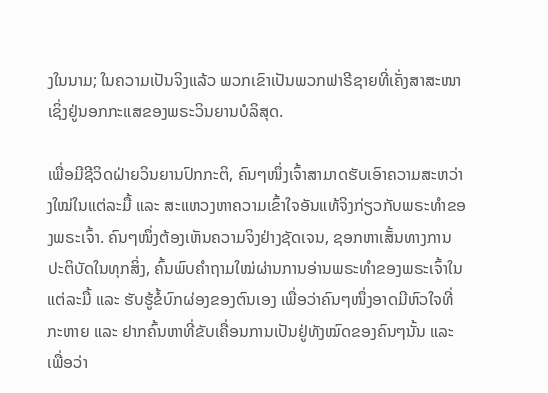ງໃນນາມ; ໃນຄວາມເປັນຈິງແລ້ວ ພວກເຂົາເປັນພວກຟາຣີຊາຍທີ່ເຄັ່ງສາສະໜາ ເຊິ່ງຢູ່ນອກກະແສຂອງພຣະວິນຍານບໍລິສຸດ.

ເພື່ອມີຊີວິດຝ່າຍວິນຍານປົກກະຕິ, ຄົນໆໜຶ່ງເຈົ້າສາມາດຮັບເອົາຄວາມສະຫວ່າງໃໝ່ໃນແຕ່ລະມື້ ແລະ ສະແຫວງຫາຄວາມເຂົ້າໃຈອັນແທ້ຈິງກ່ຽວກັບພຣະທຳຂອງພຣະເຈົ້າ. ຄົນໆໜຶ່ງຕ້ອງເຫັນຄວາມຈິງຢ່າງຊັດເຈນ, ຊອກຫາເສັ້ນທາງການປະຕິບັດໃນທຸກສິ່ງ, ຄົ້ນພົບຄຳຖາມໃໝ່ຜ່ານການອ່ານພຣະທຳຂອງພຣະເຈົ້າໃນແຕ່ລະມື້ ແລະ ຮັບຮູ້ຂໍ້ບົກຜ່ອງຂອງຕົນເອງ ເພື່ອວ່າຄົນໆໜຶ່ງອາດມີຫົວໃຈທີ່ກະຫາຍ ແລະ ຢາກຄົ້ນຫາທີ່ຂັບເຄື່ອນການເປັນຢູ່ທັງໝົດຂອງຄົນໆນັ້ນ ແລະ ເພື່ອວ່າ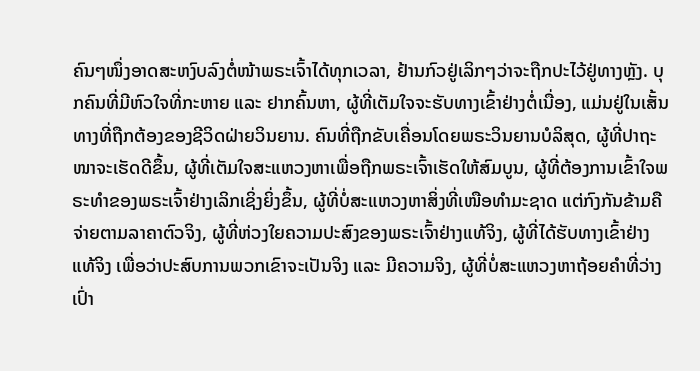ຄົນໆໜຶ່ງອາດສະຫງົບລົງຕໍ່ໜ້າພຣະເຈົ້າໄດ້ທຸກເວລາ, ຢ້ານກົວຢູ່ເລິກໆວ່າຈະຖືກປະໄວ້ຢູ່ທາງຫຼັງ. ບຸກຄົນທີ່ມີຫົວໃຈທີ່ກະຫາຍ ແລະ ຢາກຄົ້ນຫາ, ຜູ້ທີ່ເຕັມໃຈຈະຮັບທາງເຂົ້າຢ່າງຕໍ່ເນື່ອງ, ແມ່ນຢູ່ໃນເສັ້ນທາງທີ່ຖືກຕ້ອງຂອງຊີວິດຝ່າຍວິນຍານ. ຄົນທີ່ຖືກຂັບເຄື່ອນໂດຍພຣະວິນຍານບໍລິສຸດ, ຜູ້ທີ່ປາຖະໜາຈະເຮັດດີຂຶ້ນ, ຜູ້ທີ່ເຕັມໃຈສະແຫວງຫາເພື່ອຖືກພຣະເຈົ້າເຮັດໃຫ້ສົມບູນ, ຜູ້ທີ່ຕ້ອງການເຂົ້າໃຈພຣະທຳຂອງພຣະເຈົ້າຢ່າງເລິກເຊິ່ງຍິ່ງຂຶ້ນ, ຜູ້ທີ່ບໍ່ສະແຫວງຫາສິ່ງທີ່ເໜືອທຳມະຊາດ ແຕ່ກົງກັນຂ້າມຄືຈ່າຍຕາມລາຄາຕົວຈິງ, ຜູ້ທີ່ຫ່ວງໃຍຄວາມປະສົງຂອງພຣະເຈົ້າຢ່າງແທ້ຈິງ, ຜູ້ທີ່ໄດ້ຮັບທາງເຂົ້າຢ່າງແທ້ຈິງ ເພື່ອວ່າປະສົບການພວກເຂົາຈະເປັນຈິງ ແລະ ມີຄວາມຈິງ, ຜູ້ທີ່ບໍ່ສະແຫວງຫາຖ້ອຍຄຳທີ່ວ່າງເປົ່າ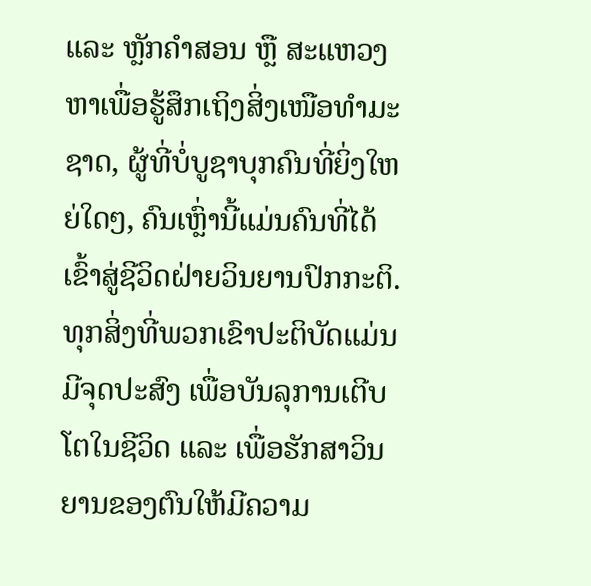ແລະ ຫຼັກຄໍາສອນ ຫຼື ສະແຫວງຫາເພື່ອຮູ້ສຶກເຖິງສິ່ງເໜືອທຳມະຊາດ, ຜູ້ທີ່ບໍ່ບູຊາບຸກຄົນທີ່ຍິ່ງໃຫຍ່ໃດໆ, ຄົນເຫຼົ່ານີ້ແມ່ນຄົນທີ່ໄດ້ເຂົ້າສູ່ຊີວິດຝ່າຍວິນຍານປົກກະຕິ. ທຸກສິ່ງທີ່ພວກເຂົາປະຕິບັດແມ່ນມີຈຸດປະສົງ ເພື່ອບັນລຸການເຕີບໂຕໃນຊີວິດ ແລະ ເພື່ອຮັກສາວິນຍານຂອງຕົນໃຫ້ມີຄວາມ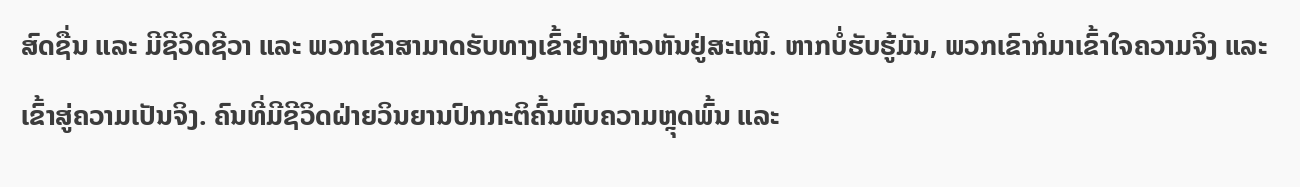ສົດຊື່ນ ແລະ ມີຊີວິດຊີວາ ແລະ ພວກເຂົາສາມາດຮັບທາງເຂົ້າຢ່າງຫ້າວຫັນຢູ່ສະເໝີ. ຫາກບໍ່ຮັບຮູ້ມັນ, ພວກເຂົາກໍມາເຂົ້າໃຈຄວາມຈິງ ແລະ ເຂົ້າສູ່ຄວາມເປັນຈິງ. ຄົນທີ່ມີຊີວິດຝ່າຍວິນຍານປົກກະຕິຄົ້ນພົບຄວາມຫຼຸດພົ້ນ ແລະ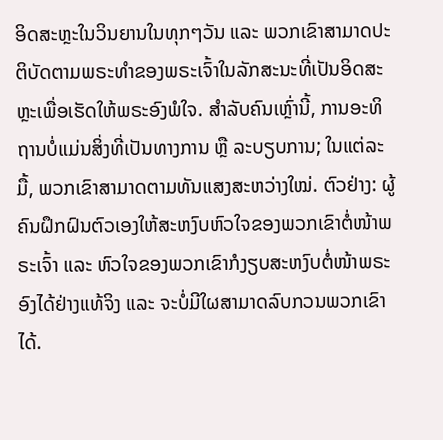ອິດສະຫຼະໃນວິນຍານໃນທຸກໆວັນ ແລະ ພວກເຂົາສາມາດປະຕິບັດຕາມພຣະທຳຂອງພຣະເຈົ້າໃນລັກສະນະທີ່ເປັນອິດສະຫຼະເພື່ອເຮັດໃຫ້ພຣະອົງພໍໃຈ. ສຳລັບຄົນເຫຼົ່ານີ້, ການອະທິຖານບໍ່ແມ່ນສິ່ງທີ່ເປັນທາງການ ຫຼື ລະບຽບການ; ໃນແຕ່ລະມື້, ພວກເຂົາສາມາດຕາມທັນແສງສະຫວ່າງໃໝ່. ຕົວຢ່າງ: ຜູ້ຄົນຝຶກຝົນຕົວເອງໃຫ້ສະຫງົບຫົວໃຈຂອງພວກເຂົາຕໍ່ໜ້າພຣະເຈົ້າ ແລະ ຫົວໃຈຂອງພວກເຂົາກໍງຽບສະຫງົບຕໍ່ໜ້າພຣະອົງໄດ້ຢ່າງແທ້ຈິງ ແລະ ຈະບໍ່ມີໃຜສາມາດລົບກວນພວກເຂົາໄດ້.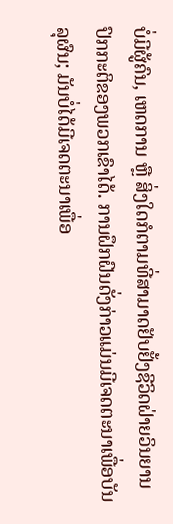ບໍ່ມີຜູ້ຄົນ, ເຫດການ ຫຼື ສິ່ງໃດກໍຕາມທີ່ສາມາດຢັບຢັ້ງຊີວິດຝ່າຍວິນຍານປົກກະຕິຂອງພວກເຂົາໄດ້. ການຝຶກຝົນດັ່ງກ່າວແມ່ນມີເຈດຕະນາເພື່ອບັນລຸຜົນ; ມັນບໍ່ໄດ້ມີເຈດຕະນາເພື່ອ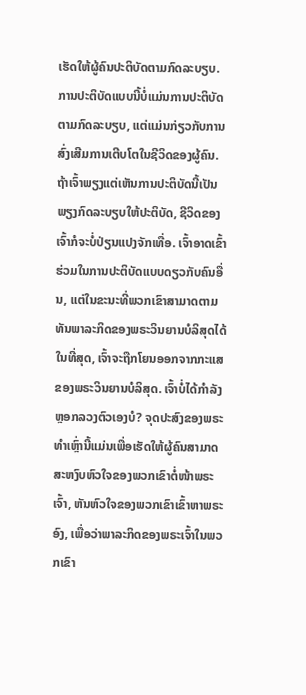ເຮັດໃຫ້ຜູ້ຄົນປະຕິບັດຕາມກົດລະບຽບ. ການປະຕິບັດແບບນີ້ບໍ່ແມ່ນການປະຕິບັດຕາມກົດລະບຽບ, ແຕ່ແມ່ນກ່ຽວກັບການສົ່ງເສີມການເຕີບໂຕໃນຊີວິດຂອງຜູ້ຄົນ. ຖ້າເຈົ້າພຽງແຕ່ເຫັນການປະຕິບັດນີ້ເປັນພຽງກົດລະບຽບໃຫ້ປະຕິບັດ, ຊີວິດຂອງເຈົ້າກໍຈະບໍ່ປ່ຽນແປງຈັກເທື່ອ. ເຈົ້າອາດເຂົ້າຮ່ວມໃນການປະຕິບັດແບບດຽວກັບຄົນອື່ນ, ແຕ່ໃນຂະນະທີ່ພວກເຂົາສາມາດຕາມທັນພາລະກິດຂອງພຣະວິນຍານບໍລິສຸດໄດ້ໃນທີ່ສຸດ, ເຈົ້າຈະຖືກໂຍນອອກຈາກກະແສຂອງພຣະວິນຍານບໍລິສຸດ. ເຈົ້າບໍ່ໄດ້ກຳລັງຫຼອກລວງຕົວເອງບໍ? ຈຸດປະສົງຂອງພຣະທຳເຫຼົ່ານີ້ແມ່ນເພື່ອເຮັດໃຫ້ຜູ້ຄົນສາມາດສະຫງົບຫົວໃຈຂອງພວກເຂົາຕໍ່ໜ້າພຣະເຈົ້າ, ຫັນຫົວໃຈຂອງພວກເຂົາເຂົ້າຫາພຣະອົງ, ເພື່ອວ່າພາລະກິດຂອງພຣະເຈົ້າໃນພວກເຂົາ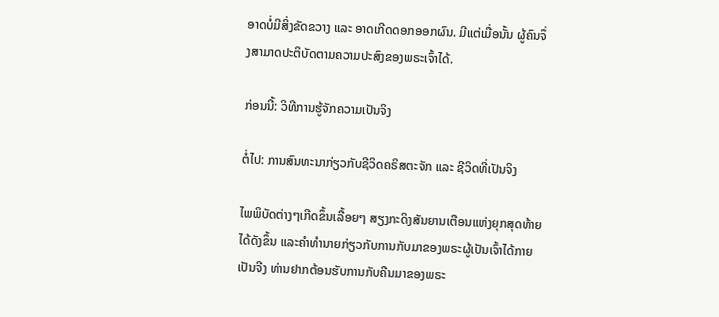ອາດບໍ່ມີສິ່ງຂັດຂວາງ ແລະ ອາດເກີດດອກອອກຜົນ. ມີແຕ່ເມື່ອນັ້ນ ຜູ້ຄົນຈຶ່ງສາມາດປະຕິບັດຕາມຄວາມປະສົງຂອງພຣະເຈົ້າໄດ້.

ກ່ອນນີ້: ວິທີການຮູ້ຈັກຄວາມເປັນຈິງ

ຕໍ່ໄປ: ການສົນທະນາກ່ຽວກັບຊີວິດຄຣິສຕະຈັກ ແລະ ຊີວິດທີ່ເປັນຈິງ

ໄພພິບັດຕ່າງໆເກີດຂຶ້ນເລື້ອຍໆ ສຽງກະດິງສັນຍານເຕືອນແຫ່ງຍຸກສຸດທ້າຍໄດ້ດັງຂຶ້ນ ແລະຄໍາທໍານາຍກ່ຽວກັບການກັບມາຂອງພຣະຜູ້ເປັນເຈົ້າໄດ້ກາຍເປັນຈີງ ທ່ານຢາກຕ້ອນຮັບການກັບຄືນມາຂອງພຣະ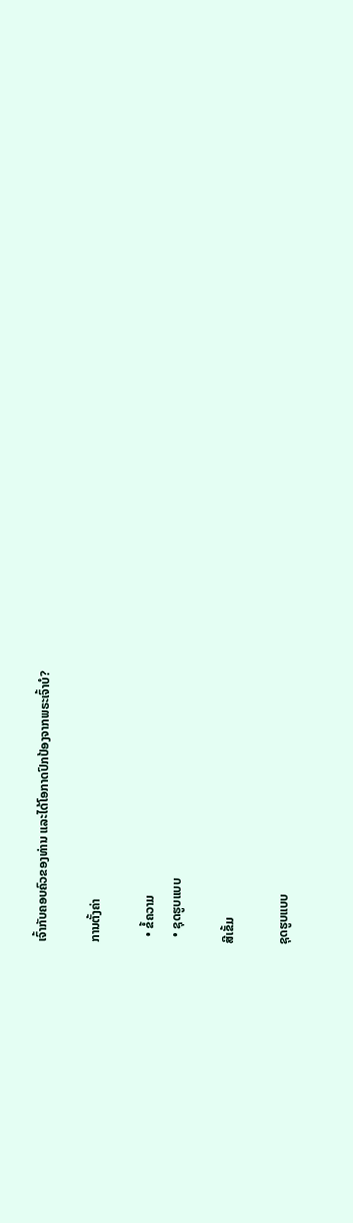ເຈົ້າກັບຄອບຄົວຂອງທ່ານ ແລະໄດ້ໂອກາດປົກປ້ອງຈາກພຣະເຈົ້າບໍ?

ການຕັ້ງຄ່າ

  • ຂໍ້ຄວາມ
  • ຊຸດຮູບແບບ

ສີເຂັ້ມ

ຊຸດຮູບແບບ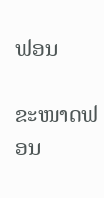ຟອນ

ຂະໜາດຟອນ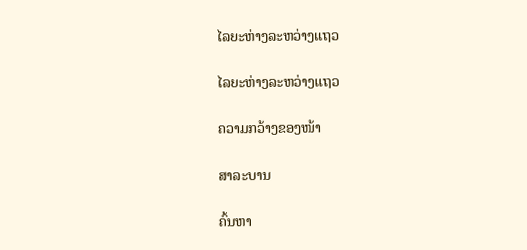ໄລຍະຫ່າງລະຫວ່າງແຖວ

ໄລຍະຫ່າງລະຫວ່າງແຖວ

ຄວາມກວ້າງຂອງໜ້າ

ສາລະບານ

ຄົ້ນຫາ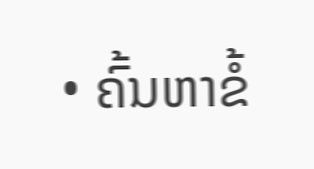• ຄົ້ນຫາຂໍ້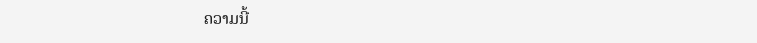ຄວາມນີ້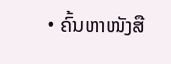• ຄົ້ນຫາໜັງສື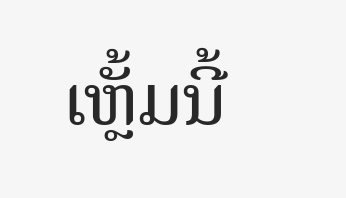ເຫຼັ້ມນີ້